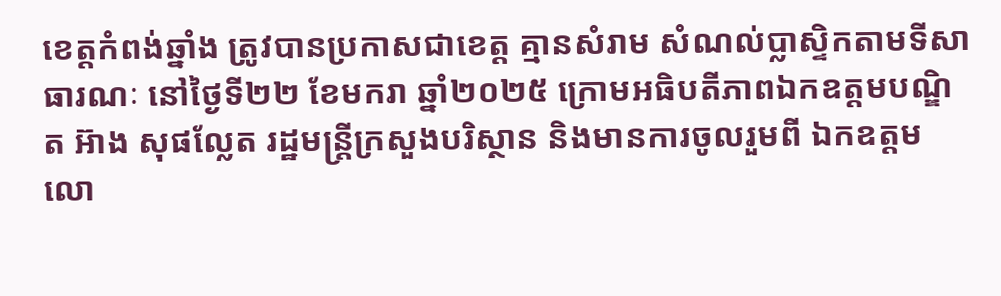ខេត្តកំពង់ឆ្នាំង ត្រូវបានប្រកាសជាខេត្ត គ្មានសំរាម សំណល់ប្លាស្ទិកតាមទីសាធារណៈ នៅថ្ងៃទី២២ ខែមករា ឆ្នាំ២០២៥ ក្រោមអធិបតីភាពឯកឧត្តមបណ្ឌិត អ៊ាង សុផល្លែត រដ្ឋមន្ត្រីក្រសួងបរិស្ថាន និងមានការចូលរួមពី ឯកឧត្តម លោ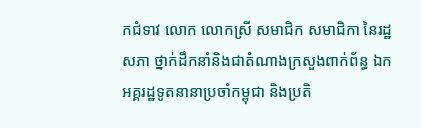កជំទាវ លោក លោកស្រី សមាជិក សមាជិកា នៃរដ្ឋសភា ថ្នាក់ដឹកនាំនិងជាតំណាងក្រសួងពាក់ព័ន្ធ ឯកអគ្គរដ្ឋទូតនានាប្រចាំកម្ពុជា និងប្រតិ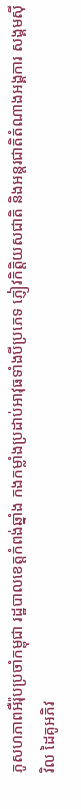ភូសហភាពអឺរ៉ុបប្រចាំកម្ពុជា រដ្ឋបាលខេត្តកំពង់ឆ្នាំង កងកម្លាំងប្រដាប់អាវុធទាំងបីប្រភេទ ភ្ញៀវកិត្តិយសជាតិ និងអន្តរជាតិតំណាងអង្គការ សង្គមស៊ីវិល ដៃគូអភិវ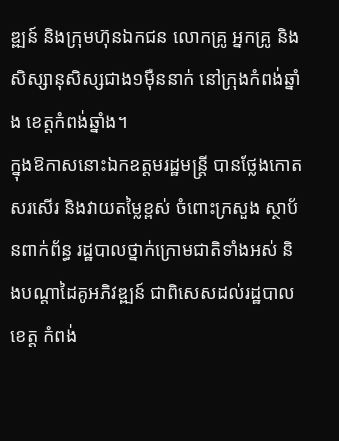ឌ្ឍន៍ និងក្រុមហ៊ុនឯកជន លោកគ្រូ អ្នកគ្រូ និងសិស្សានុសិស្សជាង១ម៉ឺននាក់ នៅក្រុងកំពង់ឆ្នាំង ខេត្តកំពង់ឆ្នាំង។
ក្នុងឱកាសនោះឯកឧត្តមរដ្ឋមន្រ្តី បានថ្លែងកោតសរសើរ និងវាយតម្លៃខ្ពស់ ចំពោះក្រសួង ស្ថាប័នពាក់ព័ន្ធ រដ្ឋបាលថ្នាក់ក្រោមជាតិទាំងអស់ និងបណ្តាដៃគូអភិវឌ្ឍន៍ ជាពិសេសដល់រដ្ឋបាលខេត្ត កំពង់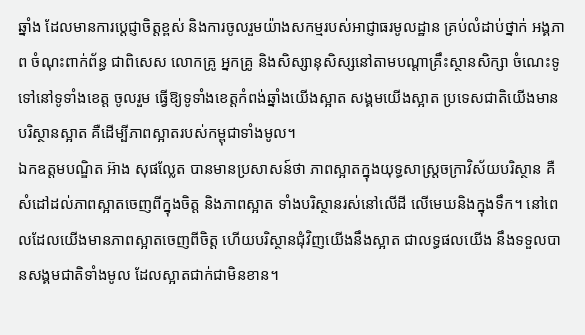ឆ្នាំង ដែលមានការប្តេជ្ញាចិត្តខ្ពស់ និងការចូលរួមយ៉ាងសកម្មរបស់អាជ្ញាធរមូលដ្ឋាន គ្រប់លំដាប់ថ្នាក់ អង្គភាព ចំណុះពាក់ព័ន្ធ ជាពិសេស លោកគ្រូ អ្នកគ្រូ និងសិស្សានុសិស្សនៅតាមបណ្តាគ្រឹះស្ថានសិក្សា ចំណេះទូទៅនៅទូទាំងខេត្ត ចូលរួម ធ្វើឱ្យទូទាំងខេត្តកំពង់ឆ្នាំងយើងស្អាត សង្គមយើងស្អាត ប្រទេសជាតិយើងមានបរិស្ថានស្អាត គឺដើម្បីភាពស្អាតរបស់កម្ពុជាទាំងមូល។
ឯកឧត្តមបណ្ឌិត អ៊ាង សុផល្លែត បានមានប្រសាសន៍ថា ភាពស្អាតក្នុងយុទ្ធសាស្រ្តចក្រាវិស័យបរិស្ថាន គឺសំដៅដល់ភាពស្អាតចេញពីក្នុងចិត្ត និងភាពស្អាត ទាំងបរិស្ថានរស់នៅលើដី លើមេឃនិងក្នុងទឹក។ នៅពេលដែលយើងមានភាពស្អាតចេញពីចិត្ត ហើយបរិស្ថានជុំវិញយើងនឹងស្អាត ជាលទ្ធផលយើង នឹងទទួលបានសង្គមជាតិទាំងមូល ដែលស្អាតជាក់ជាមិនខាន។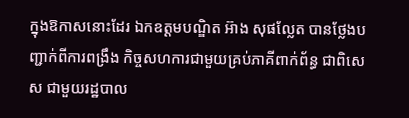ក្នុងឱកាសនោះដែរ ឯកឧត្តមបណ្ឌិត អ៊ាង សុផល្លែត បានថ្លែងបញ្ជាក់ពីការពង្រឹង កិច្ចសហការជាមួយគ្រប់ភាគីពាក់ព័ន្ធ ជាពិសេស ជាមួយរដ្ឋបាល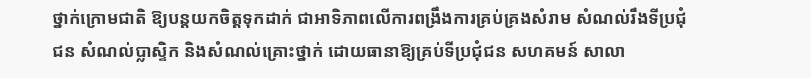ថ្នាក់ក្រោមជាតិ ឱ្យបន្តយកចិត្តទុកដាក់ ជាអាទិភាពលើការពង្រឹងការគ្រប់គ្រងសំរាម សំណល់រឹងទីប្រជុំជន សំណល់ប្លាស្ទិក និងសំណល់គ្រោះថ្នាក់ ដោយធានាឱ្យគ្រប់ទីប្រជុំជន សហគមន៍ សាលា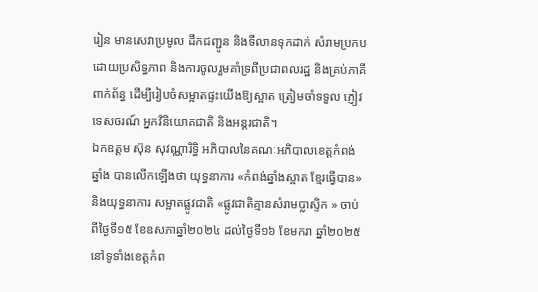រៀន មានសេវាប្រមូល ដឹកជញ្ជូន និងទីលានទុកដាក់ សំរាមប្រកបដោយប្រសិទ្ធភាព និងការចូលរួមគាំទ្រពីប្រជាពលរដ្ឋ និងគ្រប់ភាគីពាក់ព័ន្ធ ដើម្បីរៀបចំសម្អាតផ្ទះយើងឱ្យស្អាត ត្រៀមចាំទទួល ភ្ញៀវទេសចរណ៍ អ្នកវិនិយោគជាតិ និងអន្តរជាតិ។
ឯកឧត្ដម ស៊ុន សុវណ្ណារិទ្ធិ អភិបាលនៃគណៈអភិបាលខេត្ដកំពង់ឆ្នាំង បានលើកឡើងថា យុទ្ធនាការ «កំពង់ឆ្នាំងស្អាត ខ្មែរធ្វើបាន» និងយុទ្ធនាការ សម្អាតផ្លូវជាតិ «ផ្លូវជាតិគ្មានសំរាមប្លាស្ទិក » ចាប់ពីថ្ងៃទី១៥ ខែឧសភាឆ្នាំ២០២៤ ដល់ថ្ងៃទី១៦ ខែមករា ឆ្នាំ២០២៥នៅទូទាំងខេត្តកំព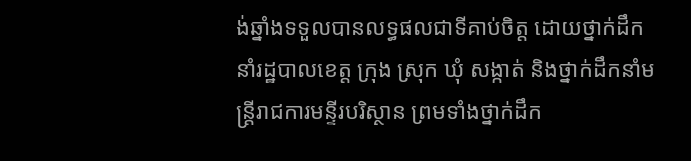ង់ឆ្នាំងទទួលបានលទ្ធផលជាទីគាប់ចិត្ត ដោយថ្នាក់ដឹកនាំរដ្ឋបាលខេត្ត ក្រុង ស្រុក ឃុំ សង្កាត់ និងថ្នាក់ដឹកនាំមន្រ្តីរាជការមន្ទីរបរិស្ថាន ព្រមទាំងថ្នាក់ដឹក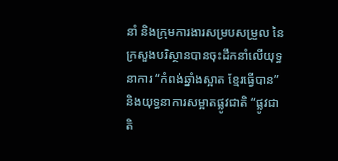នាំ និងក្រុមការងារសម្របសម្រួល នៃក្រសួងបរិស្ថានបានចុះដឹកនាំលើយុទ្ធនាការ “កំពង់ឆ្នាំងស្អាត ខ្មែរធ្វើបាន” និងយុទ្ធនាការសម្អាតផ្លូវជាតិ “ផ្លូវជាតិ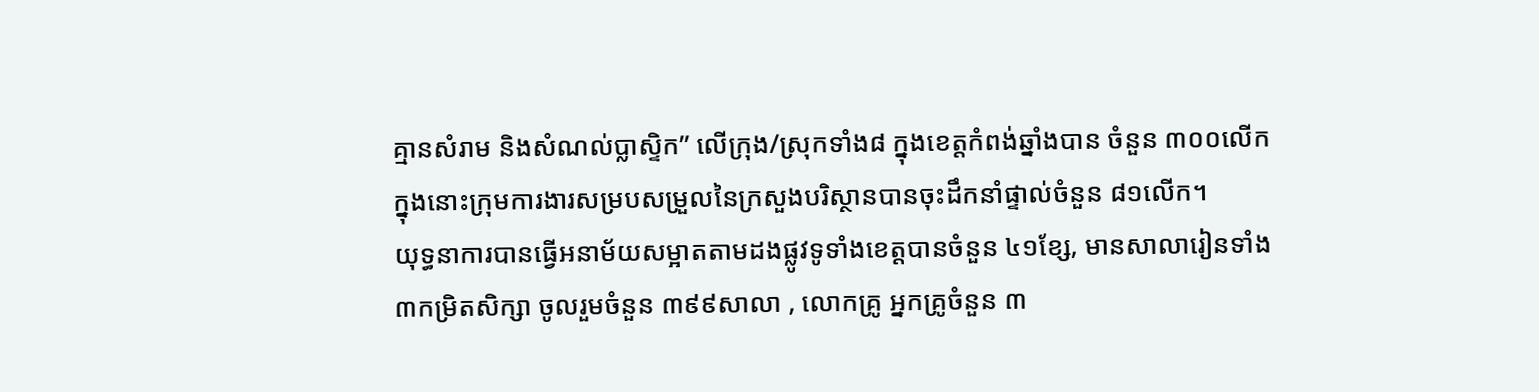គ្មានសំរាម និងសំណល់ប្លាស្ទិក” លើក្រុង/ស្រុកទាំង៨ ក្នុងខេត្តកំពង់ឆ្នាំងបាន ចំនួន ៣០០លើក ក្នុងនោះក្រុមការងារសម្របសម្រួលនៃក្រសួងបរិស្ថានបានចុះដឹកនាំផ្ទាល់ចំនួន ៨១លើក។
យុទ្ធនាការបានធ្វើអនាម័យសម្អាតតាមដងផ្លូវទូទាំងខេត្តបានចំនួន ៤១ខ្សែ, មានសាលារៀនទាំង ៣កម្រិតសិក្សា ចូលរួមចំនួន ៣៩៩សាលា , លោកគ្រូ អ្នកគ្រូចំនួន ៣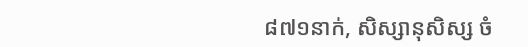៨៧១នាក់, សិស្សានុសិស្ស ចំ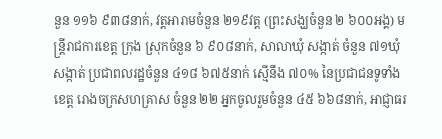នួន ១១៦ ៩៣៨នាក់, វត្តអារាមចំនួន ២១៩វត្ត (ព្រះសង្ឃចំនួន ២ ៦០០អង្គ) មន្រ្តីរាជការខេត្ត ក្រុង ស្រុកចំនួន ៦ ៩០៨នាក់, សាលាឃុំ សង្កាត់ ចំនួន ៧១ឃុំ សង្កាត់ ប្រជាពលរដ្ឋចំនួន ៤១៨ ៦៧៥នាក់ ស្មើនឹង ៧០% នៃប្រជាជនទូទាំងខេត្ត រោងចក្រសហគ្រាស ចំនួន ២២ អ្នកចូលរួមចំនួន ៤៥ ៦៦៨នាក់, អាជ្ញាធរ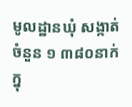មូលដ្ឋានឃុំ សង្កាត់ចំនួន ១ ៣៨០នាក់ ក្នុ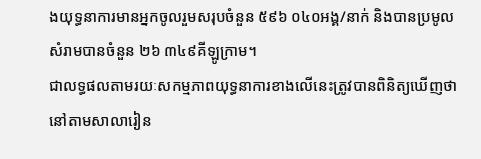ងយុទ្ធនាការមានអ្នកចូលរួមសរុបចំនួន ៥៩៦ ០៤០អង្គ/នាក់ និងបានប្រមូលសំរាមបានចំនួន ២៦ ៣៤៩គីឡូក្រាម។
ជាលទ្ធផលតាមរយៈសកម្មភាពយុទ្ធនាការខាងលើនេះត្រូវបានពិនិត្យឃើញថា នៅតាមសាលារៀន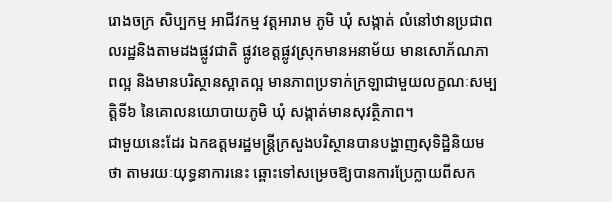រោងចក្រ សិប្បកម្ម អាជីវកម្ម វត្តអារាម ភូមិ ឃុំ សង្កាត់ លំនៅឋានប្រជាពលរដ្ឋនិងតាមដងផ្លូវជាតិ ផ្លូវខេត្តផ្លូវស្រុកមានអនាម័យ មានសោភ័ណភាពល្អ និងមានបរិស្ថានស្អាតល្អ មានភាពប្រទាក់ក្រឡាជាមួយលក្ខណៈសម្បត្តិទី៦ នៃគោលនយោបាយភូមិ ឃុំ សង្កាត់មានសុវត្ថិភាព។
ជាមួយនេះដែរ ឯកឧត្តមរដ្ឋមន្រ្តីក្រសួងបរិស្ថានបានបង្ហាញសុទិដ្ឋិនិយមថា តាមរយៈយុទ្ធនាការនេះ ឆ្ពោះទៅសម្រេចឱ្យបានការប្រែក្លាយពីសក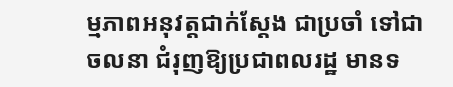ម្មភាពអនុវត្តជាក់ស្តែង ជាប្រចាំ ទៅជាចលនា ជំរុញឱ្យប្រជាពលរដ្ឋ មានទ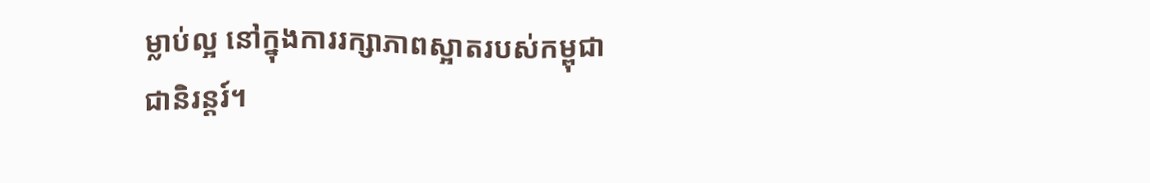ម្លាប់ល្អ នៅក្នុងការរក្សាភាពស្អាតរបស់កម្ពុជាជានិរន្តរ៍។